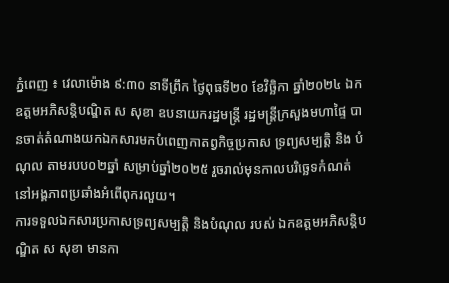ភ្នំពេញ ៖ វេលាម៉ោង ៩:៣០ នាទីព្រឹក ថ្ងៃពុធទី២០ ខែវិច្ឆិកា ឆ្នាំ២០២៤ ឯកឧត្តមអភិសន្តិបណ្ឌិត ស សុខា ឧបនាយករដ្ឋមន្ត្រី រដ្ឋមន្ត្រីក្រសួងមហាផ្ទៃ បានចាត់តំណាងយកឯកសារមកបំពេញកាតព្វកិច្ចប្រកាស ទ្រព្យសម្បត្តិ និង បំណុល តាមរបប០២ឆ្នាំ សម្រាប់ឆ្នាំ២០២៥ រួចរាល់មុនកាលបរិច្ឆេទកំណត់ នៅអង្គភាពប្រឆាំងអំពើពុករលួយ។
ការទទួលឯកសារប្រកាសទ្រព្យសម្បត្តិ និងបំណុល របស់ ឯកឧត្តមអភិសន្តិបណ្ឌិត ស សុខា មានកា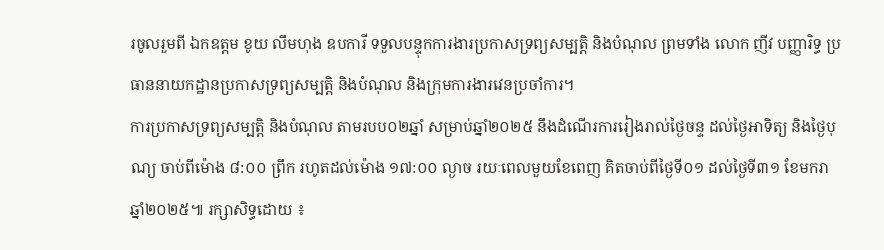រចូលរួមពី ឯកឧត្តម ខូយ លឹមហុង ឧបការី ទទួលបន្ទុកការងារប្រកាសទ្រព្យសម្បត្តិ និងបំណុល ព្រមទាំង លោក ញីវ បញ្ញារិទ្ធ ប្រធាននាយកដ្ឋានប្រកាសទ្រព្យសម្បត្តិ និងបំណុល និងក្រុមការងារវេនប្រចាំការ។
ការប្រកាសទ្រព្យសម្បត្តិ និងបំណុល តាមរបប០២ឆ្នាំ សម្រាប់ឆ្នាំ២០២៥ នឹងដំណើរការរៀងរាល់ថ្ងៃចន្ទ ដល់ថ្ងៃអាទិត្យ និងថ្ងៃបុណ្យ ចាប់ពីម៉ោង ៨:០០ ព្រឹក រហូតដល់ម៉ោង ១៧:០០ ល្ងាច រយៈពេលមួយខែពេញ គិតចាប់ពីថ្ងៃទី០១ ដល់ថ្ងៃទី៣១ ខែមករា ឆ្នាំ២០២៥៕ រក្សាសិទ្ធដោយ ៖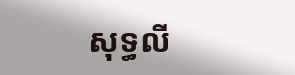សុទ្ធលី